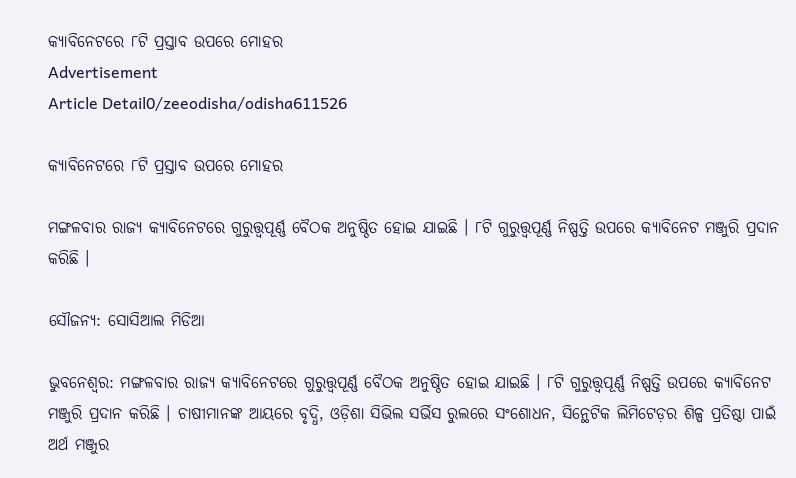କ୍ୟାବିନେଟରେ ୮ଟି ପ୍ରସ୍ତାବ ଉପରେ ମୋହର
Advertisement
Article Detail0/zeeodisha/odisha611526

କ୍ୟାବିନେଟରେ ୮ଟି ପ୍ରସ୍ତାବ ଉପରେ ମୋହର

ମଙ୍ଗଳବାର ରାଜ୍ୟ କ୍ୟାବିନେଟରେ ଗୁରୁତ୍ତ୍ୱପୂର୍ଣ୍ଣ ବୈଠକ ଅନୁଷ୍ଠିତ ହୋଇ ଯାଇଛି । ୮ଟି ଗୁରୁତ୍ତ୍ୱପୂର୍ଣ୍ଣ ନିଷ୍ପତ୍ତି ଉପରେ କ୍ୟାବିନେଟ ମଞ୍ଜୁରି ପ୍ରଦାନ କରିଛି ।

ସୌଜନ୍ୟ: ସୋସିଆଲ ମିଡିଆ

ଭୁବନେଶ୍ୱର: ମଙ୍ଗଳବାର ରାଜ୍ୟ କ୍ୟାବିନେଟରେ ଗୁରୁତ୍ତ୍ୱପୂର୍ଣ୍ଣ ବୈଠକ ଅନୁଷ୍ଠିତ ହୋଇ ଯାଇଛି । ୮ଟି ଗୁରୁତ୍ତ୍ୱପୂର୍ଣ୍ଣ ନିଷ୍ପତ୍ତି ଉପରେ କ୍ୟାବିନେଟ ମଞ୍ଜୁରି ପ୍ରଦାନ କରିଛି । ଚାଷୀମାନଙ୍କ ଆୟରେ ବୃଦ୍ଧି, ଓଡ଼ିଶା ସିଭିଲ ସର୍ଭିସ ରୁଲରେ ସଂଶୋଧନ, ସିନ୍ଥେଟିକ ଲିମିଟେଡ଼ର ଶିଳ୍ପ ପ୍ରତିଷ୍ଠା ପାଇଁ ଅର୍ଥ ମଞ୍ଜୁର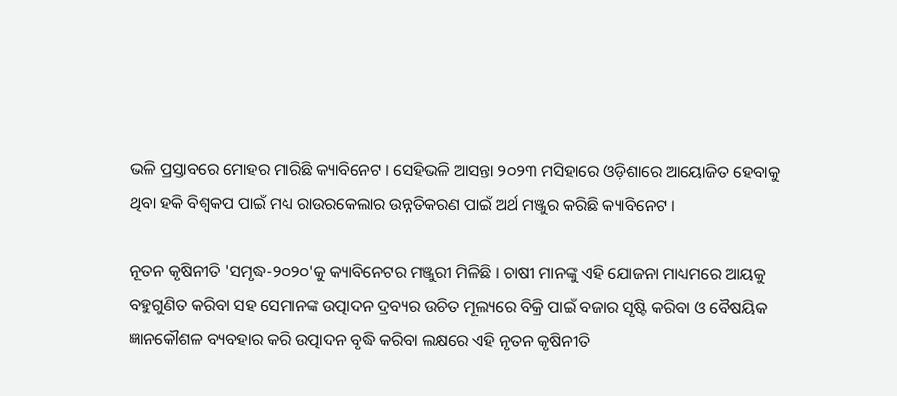ଭଳି ପ୍ରସ୍ତାବରେ ମୋହର ମାରିଛି କ୍ୟାବିନେଟ । ସେହିଭଳି ଆସନ୍ତା ୨୦୨୩ ମସିହାରେ ଓଡ଼ିଶାରେ ଆୟୋଜିତ ହେବାକୁ ଥିବା ହକି ବିଶ୍ୱକପ ପାଇଁ ମଧ୍ୟ ରାଉରକେଲାର ଉନ୍ନତିକରଣ ପାଇଁ ଅର୍ଥ ମଞ୍ଜୁର କରିଛି କ୍ୟାବିନେଟ ।

ନୂତନ କୃଷିନୀତି 'ସମୃଦ୍ଧ-୨୦୨୦'କୁ କ୍ୟାବିନେଟର ମଞ୍ଜୁରୀ ମିଳିଛି । ଚାଷୀ ମାନଙ୍କୁ ଏହି ଯୋଜନା ମାଧ୍ୟମରେ ଆୟକୁ ବହୁଗୁଣିତ କରିବା ସହ ସେମାନଙ୍କ ଉତ୍ପାଦନ ଦ୍ରବ୍ୟର ଉଚିତ ମୂଲ୍ୟରେ ବିକ୍ରି ପାଇଁ ବଜାର ସୃଷ୍ଟି କରିବା ଓ ବୈଷୟିକ ଜ୍ଞାନକୌଶଳ ବ୍ୟବହାର କରି ଉତ୍ପାଦନ ବୃଦ୍ଧି କରିବା ଲକ୍ଷରେ ଏହି ନୃତନ କୃଷିନୀତି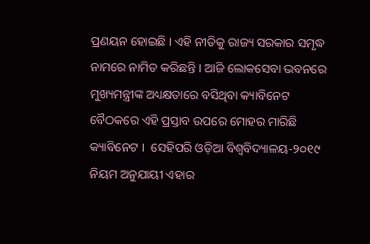ପ୍ରଣୟନ ହୋଇଛି । ଏହି ନୀତିକୁ ରାଜ୍ୟ ସରକାର ସମୃଦ୍ଧ ନାମରେ ନାମିତ କରିଛନ୍ତି । ଆଜି ଲୋକସେବା ଭବନରେ ମୁଖ୍ୟମନ୍ତ୍ରୀଙ୍କ ଅଧ୍ୟକ୍ଷତାରେ ବସିଥିବା କ୍ୟାବିନେଟ ବୈଠକରେ ଏହି ପ୍ରସ୍ତାବ ଉପରେ ମୋହର ମାରିଛି କ୍ୟାବିନେଟ ।  ସେହିପରି ଓଡ଼ିଆ ବିଶ୍ଵବିଦ୍ୟାଳୟ-୨୦୧୯ ନିୟମ ଅନୁଯାୟୀ ଏହାର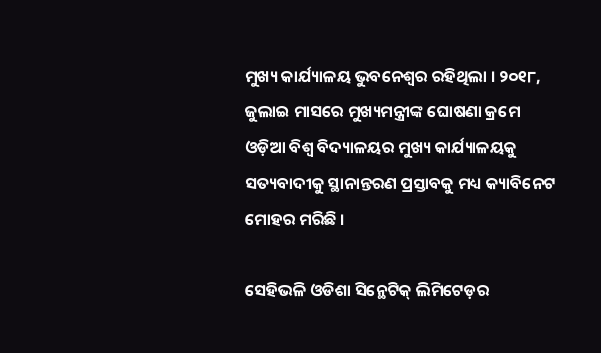ମୁଖ୍ୟ କାର୍ଯ୍ୟାଳୟ ଭୁବନେଶ୍ୱର ରହିଥିଲା । ୨୦୧୮, ଜୁଲାଇ ମାସରେ ମୁଖ୍ୟମନ୍ତ୍ରୀଙ୍କ ଘୋଷଣା କ୍ରମେ ଓଡ଼ିଆ ବିଶ୍ଵ ବିଦ୍ୟାଳୟର ମୁଖ୍ୟ କାର୍ଯ୍ୟାଳୟକୁ ସତ୍ୟବାଦୀକୁ ସ୍ଥାନାନ୍ତରଣ ପ୍ରସ୍ତାବକୁ ମଧ୍ୟ କ୍ୟାବିନେଟ ମୋହର ମରିଛି ।

ସେହିଭଳି ଓଡିଶା ସିନ୍ଥେଟିକ୍ ଲିମିଟେଡ଼ର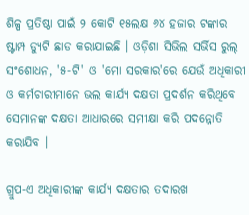ଶିଳ୍ପ ପ୍ରତିଷ୍ଠା ପାଇଁ ୨ କୋଟି ୧୫ଲକ୍ଷ ୬୪ ହଜାର ଟଙ୍କାର ଷ୍ଟାମ୍ପ ଡ୍ୟୁଟି ଛାଡ କରାଯାଇଛି । ଓଡ଼ିଶା ସିଭିଲ ସର୍ଭିସ ରୁଲ୍ ସଂଶୋଧନ, '୫-ଟି' ଓ 'ମୋ ସରକାର'ରେ ଯେଉଁ ଅଧିକାରୀ ଓ କର୍ମଚାରୀମାନେ ଭଲ କାର୍ଯ୍ୟ ଦକ୍ଷତା ପ୍ରଦର୍ଶନ କରିଥିବେ ସେମାନଙ୍କ ଦକ୍ଷତା ଆଧାରରେ ସମୀକ୍ଷା କରି ପଦନ୍ନୋତି କରାଯିବ ।

ଗ୍ରୁପ-ଏ ଅଧିକାରୀଙ୍କ କାର୍ଯ୍ୟ ଦକ୍ଷତାର ତଦାରଖ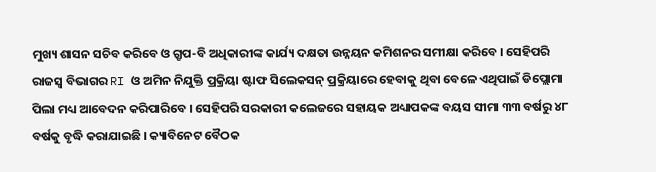ମୁଖ୍ୟ ଶାସନ ସଚିବ କରିବେ ଓ ଗ୍ରୃପ-ବି ଅଧିକାରୀଙ୍କ କାର୍ଯ୍ୟ ଦକ୍ଷତା ଉନ୍ନୟନ କମିଶନର ସମୀକ୍ଷା କରିବେ । ସେହିପରି ରାଜସ୍ୱ ବିଭାଗର RI ଓ ଅମିନ ନିଯୁକ୍ତି ପ୍ରକ୍ରିୟା ଷ୍ଟାଫ ସିଲେକସନ୍ ପ୍ରକ୍ରିୟାରେ ହେବାକୁ ଥିବା ବେଳେ ଏଥିପାଇଁ ଡିପ୍ଲୋମା ପିଲା ମଧ୍ୟ ଆବେଦନ କରିପାରିବେ । ସେହିପରି ସରକାରୀ କଲେଜରେ ସହାୟକ ଅଧ୍ୟାପକଙ୍କ ବୟସ ସୀମା ୩୩ ବର୍ଷରୁ ୪୮ ବର୍ଷକୁ ବୃଦ୍ଧି କରାଯାଇଛି । କ୍ୟାବିନେଟ ବୈଠକ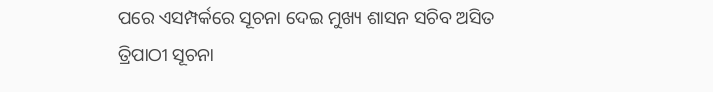ପରେ ଏସମ୍ପର୍କରେ ସୂଚନା ଦେଇ ମୁଖ୍ୟ ଶାସନ ସଚିବ ଅସିତ ତ୍ରିପାଠୀ ସୂଚନା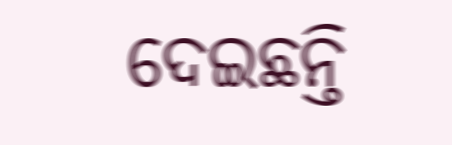ଦେଇଛନ୍ତି